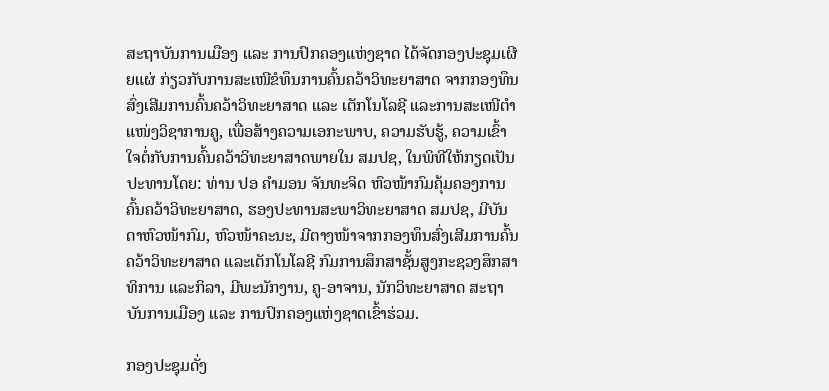ສະຖາບັນການເມືອງ ແລະ ການປົກຄອງແຫ່ງຊາດ ໄດ້ຈັດກອງປະຊຸມເຜີຍແຜ່ ກ່ຽວກັບການສະເໜີຂໍທຶນການຄົ້ນຄວ້າວິທະຍາສາດ ຈາກກອງທຶນສົ່ງເສີມການຄົ້ນຄວ້າວິທະຍາສາດ ແລະ ເຕັກໂນໂລຊີ ແລະການສະເໜີຕຳແໜ່ງວິຊາການຄູ, ເພື່ອສ້າງຄວາມເອກະພາບ, ຄວາມຮັບຮູ້, ຄວາມເຂົ້າໃຈຕໍ່ກັບການຄົ້ນຄວ້າວິທະຍາສາດພາຍໃນ ສມປຊ, ໃນພິທີໃຫ້ກຽດເປັນປະທານໂດຍ: ທ່ານ ປອ ຄຳມອນ ຈັນທະຈິດ ຫົວໜ້າກົມຄຸ້ມຄອງການຄົ້ນຄວ້າວິທະຍາສາດ, ຮອງປະທານສະພາວິທະຍາສາດ ສມປຊ, ມີບັນດາຫົວໜ້າກົມ, ຫົວໜ້າຄະນະ, ມີຕາງໜ້າຈາກກອງທຶນສົ່ງເສີມການຄົ້ນຄວ້າວິທະຍາສາດ ແລະເຕັກໂນໂລຊີ ກົມການສຶກສາຊັ້ນສູງກະຊວງສຶກສາທິການ ແລະກິລາ, ມີພະນັກງານ, ຄູ-ອາຈານ, ນັກວິທະຍາສາດ ສະຖາບັນການເມືອງ ແລະ ການປົກຄອງແຫ່ງຊາດເຂົ້າຮ່ວມ.

ກອງປະຊຸມດັ່ງ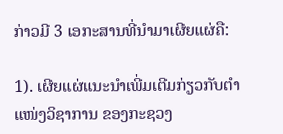ກ່າວມີ 3 ເອກະສານທີ່ນຳມາເຜີຍແຜ່ຄື:

1). ເຜີຍແຜ່ແນະນໍາເພີ່ມເຕີມກ່ຽວກັບຕໍາແໜ່ງວິຊາການ ຂອງກະຊວງ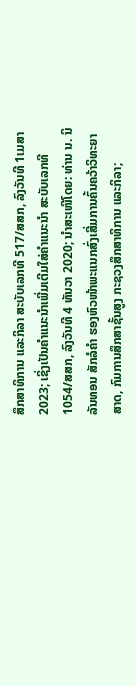ສຶກສາທິການ ແລະກິລາ ສະບັບເລກທີ 517/ສສກ, ລົງວັນທີ 1ເມສາ 2023; ເຊິ່ງເປັນຄໍາແນະນໍາເພີ່ມເຕີມໃສ່ຄຳແນະນຳ ສະບັບເລກທີ 1054/ສສກ, ລົງວັນທີ 4 ທັນວາ 2020; ນໍາສະເໜີໂດຍ: ທ່ານ ນ. ນິລັນທອນ ສັກລໍຄໍາ ຮອງຫົວໜ້າພະແນກສົ່ງເສີ່ມການຄົ້ນຄວ້າວິທະຍາສາດ, ກົມການສຶກສາຊັ້ນສູງ ກະຊວງສຶກສາທິການ ແລະກິລາ;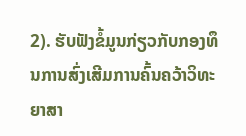2). ຮັບຟັງຂໍ້ມູນກ່ຽວກັບກອງທຶນການສົ່ງເສີມການຄົ້ນຄວ້າວິທະຍາສາ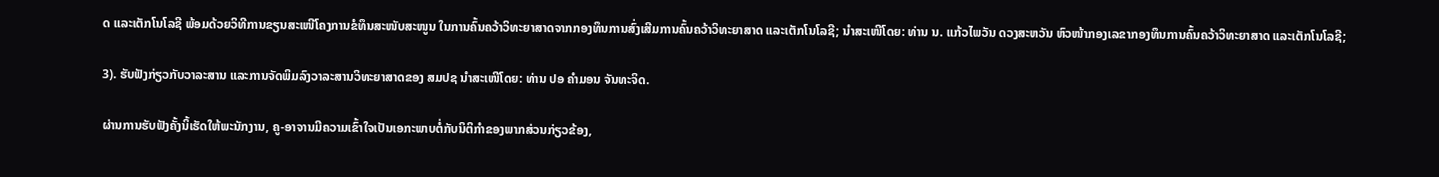ດ ແລະເຕັກໂນໂລຊີ ພ້ອມດ້ວຍວິທີການຂຽນສະເໜີໂຄງການຂໍທຶນສະໜັບສະໜູນ ໃນການຄົ້ນຄວ້າວິທະຍາສາດຈາກກອງທຶນການສົ່ງເສີມການຄົ້ນຄວ້າວິທະຍາສາດ ແລະເຕັກໂນໂລຊີ; ນໍາສະເໜີໂດຍ: ທ່ານ ນ. ແກ້ວໄພວັນ ດວງສະຫວັນ ຫົວໜ້າກອງເລຂາກອງທຶນການຄົ້ນຄວ້າວິທະຍາສາດ ແລະເຕັກໂນໂລຊີ;

3). ຮັບຟັງກ່ຽວກັບວາລະສານ ແລະການຈັດພິມລົງວາລະສານວິທະຍາສາດຂອງ ສມປຊ ນຳສະເໜີໂດຍ: ທ່ານ ປອ ຄຳມອນ ຈັນທະຈິດ.

ຜ່ານການຮັບຟັງຄັ້ງນິ້ເຮັດໃຫ້ພະນັກງານ, ຄູ-ອາຈານມີຄວາມເຂົ້າໃຈເປັນເອກະພາບຕໍ່ກັບນິຕິກຳຂອງພາກສ່ວນກ່ຽວຂ້ອງ,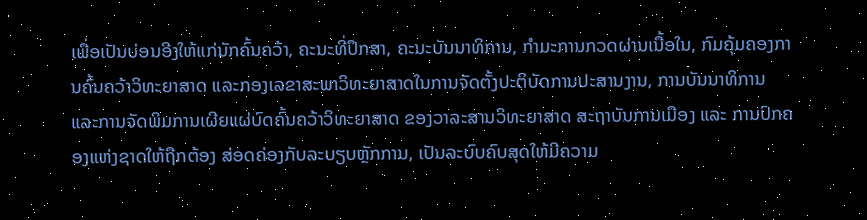ເພື່ອເປັນບ່ອນອີງໃຫ້ແກ່ນັກຄົ້ນຄວ້າ, ຄະນະທີ່ປຶກສາ, ຄະນະບັນນາທິການ, ກໍາມະການກວດຜ່ານເນື້ອໃນ, ກົມຄຸ້ມຄອງການຄົ້ນຄວ້າວິທະຍາສາດ ແລະກອງເລຂາສະພາວິທະຍາສາດໃນການຈັດຕັ້ງປະຕິບັດການປະສານງານ, ການບັນນາທິການ ແລະການຈັດພິມການເຜີຍແຜ່ບົດຄົ້ນຄວ້າວິທະຍາສາດ ຂອງວາລະສານວິທະຍາສາດ ສະຖາບັນການເມືອງ ແລະ ການປົກຄອງແຫ່ງຊາດໃຫ້ຖືກຕ້ອງ ສ່ອດຄ່ອງກັບລະບຽບຫຼັກການ, ເປັນລະບົບຄົບສຸດໃຫ້ມີຄວາມ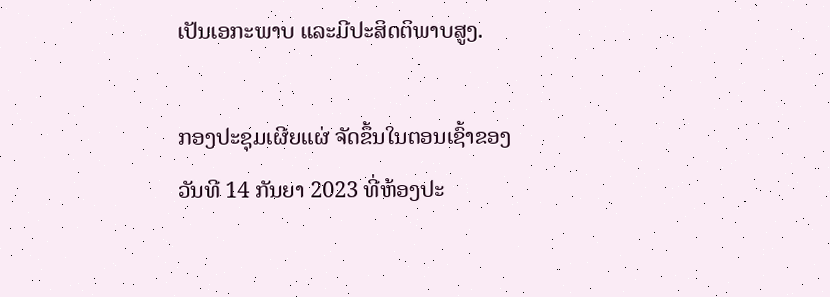ເປັນເອກະພາບ ແລະມີປະສິດຕິພາບສູງ.

ກອງປະຊຸມເຜີຍແຜ່ ຈັດຂຶ້ນໃນຕອນເຊົ້າຂອງວັນທີ 14 ກັນຍາ 2023 ທີ່ຫ້ອງປະ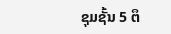ຊຸມຊັ້ນ 5 ຕຶ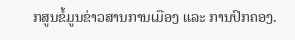ກສູນຂໍ້ມູນຂ່າວສານການເມືອງ ແລະ ການປົກຄອງ.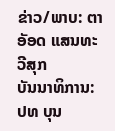ຂ່າວ/ພາບ: ຕາອັອດ ແສນທະວີສຸກ
ບັນນາທິການ: ປທ ບຸນ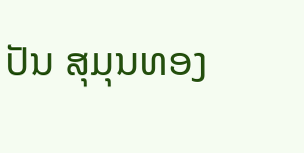ປັນ ສຸມຸນທອງ